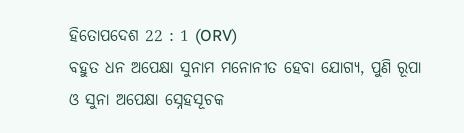ହିତୋପଦେଶ 22 : 1 (ORV)
ବହୁତ ଧନ ଅପେକ୍ଷା ସୁନାମ ମନୋନୀତ ହେବା ଯୋଗ୍ୟ, ପୁଣି ରୂପା ଓ ସୁନା ଅପେକ୍ଷା ସ୍ନେହସୂଚକ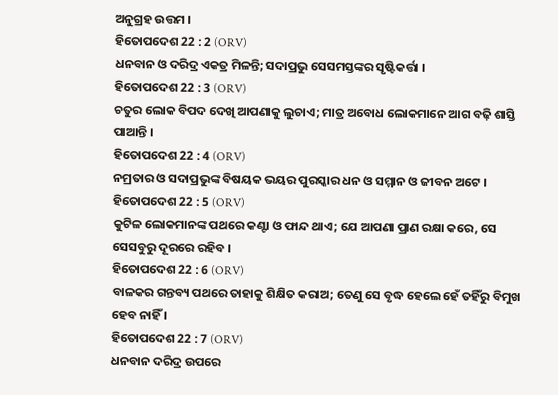ଅନୁଗ୍ରହ ଉତ୍ତମ ।
ହିତୋପଦେଶ 22 : 2 (ORV)
ଧନବାନ ଓ ଦରିଦ୍ର ଏକତ୍ର ମିଳନ୍ତି; ସଦାପ୍ରଭୁ ସେସମସ୍ତଙ୍କର ସୃଷ୍ଟିକର୍ତ୍ତା ।
ହିତୋପଦେଶ 22 : 3 (ORV)
ଚତୁର ଲୋକ ବିପଦ ଦେଖି ଆପଣାକୁ ଲୁଚାଏ; ମାତ୍ର ଅବୋଧ ଲୋକମାନେ ଆଗ ବଢ଼ି ଶାସ୍ତି ପାଆନ୍ତି ।
ହିତୋପଦେଶ 22 : 4 (ORV)
ନମ୍ରତାର ଓ ସଦାପ୍ରଭୁଙ୍କ ବିଷୟକ ଭୟର ପୁରସ୍କାର ଧନ ଓ ସମ୍ମାନ ଓ ଜୀବନ ଅଟେ ।
ହିତୋପଦେଶ 22 : 5 (ORV)
କୁଟିଳ ଲୋକମାନଙ୍କ ପଥରେ କଣ୍ଟା ଓ ଫାନ୍ଦ ଥାଏ; ଯେ ଆପଣା ପ୍ରାଣ ରକ୍ଷା କରେ, ସେ ସେସବୁରୁ ଦୂରରେ ରହିବ ।
ହିତୋପଦେଶ 22 : 6 (ORV)
ବାଳକର ଗନ୍ତବ୍ୟ ପଥରେ ତାହାକୁ ଶିକ୍ଷିତ କରାଅ; ତେଣୁ ସେ ବୃଦ୍ଧ ହେଲେ ହେଁ ତହିଁରୁ ବିମୁଖ ହେବ ନାହିଁ ।
ହିତୋପଦେଶ 22 : 7 (ORV)
ଧନବାନ ଦରିଦ୍ର ଉପରେ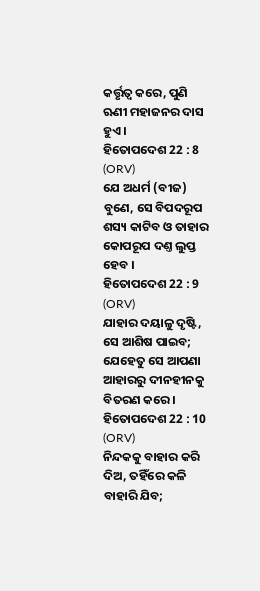କର୍ତ୍ତୃତ୍ଵ କରେ, ପୁଣି ଋଣୀ ମହାଜନର ଦାସ ହୁଏ ।
ହିତୋପଦେଶ 22 : 8 (ORV)
ଯେ ଅଧର୍ମ (ବୀଜ) ବୁଣେ, ସେ ବିପଦରୂପ ଶସ୍ୟ କାଟିବ ଓ ତାହାର କୋପରୂପ ଦଣ୍ତ ଲୁପ୍ତ ହେବ ।
ହିତୋପଦେଶ 22 : 9 (ORV)
ଯାହାର ଦୟାଳୁ ଦୃଷ୍ଟି, ସେ ଆଶିଷ ପାଇବ; ଯେହେତୁ ସେ ଆପଣା ଆହାରରୁ ଦୀନହୀନକୁ ବିତରଣ କରେ।
ହିତୋପଦେଶ 22 : 10 (ORV)
ନିନ୍ଦକକୁ ବାହାର କରି ଦିଅ, ତହିଁରେ କଳି ବାହାରି ଯିବ;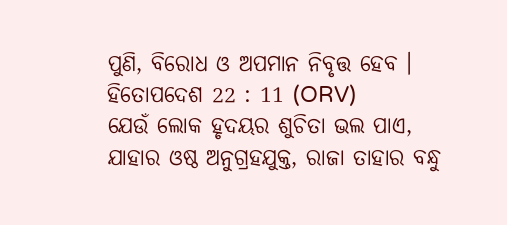ପୁଣି, ବିରୋଧ ଓ ଅପମାନ ନିବୃତ୍ତ ହେବ ।
ହିତୋପଦେଶ 22 : 11 (ORV)
ଯେଉଁ ଲୋକ ହୃଦୟର ଶୁଚିତା ଭଲ ପାଏ, ଯାହାର ଓଷ୍ଠ ଅନୁଗ୍ରହଯୁକ୍ତ, ରାଜା ତାହାର ବନ୍ଧୁ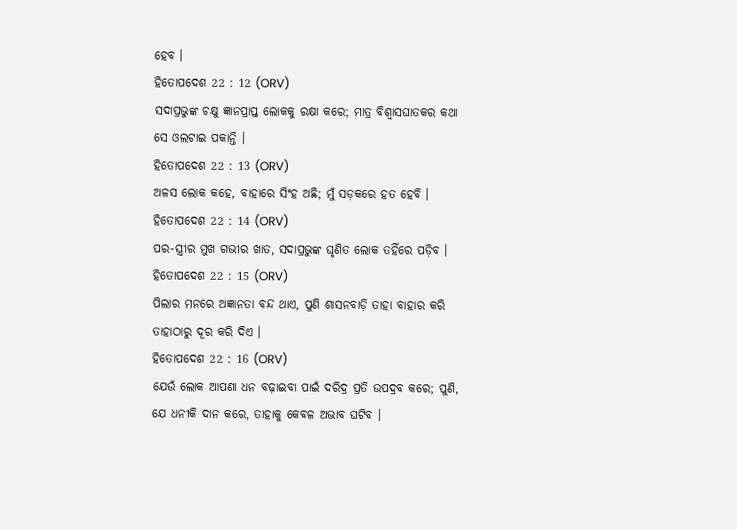ହେବ ।
ହିତୋପଦେଶ 22 : 12 (ORV)
ସଦାପ୍ରଭୁଙ୍କ ଚକ୍ଷୁ ଜ୍ଞାନପ୍ରାପ୍ତ ଲୋକକୁ ରକ୍ଷା କରେ; ମାତ୍ର ବିଶ୍ଵାସଘାତକର କଥା ସେ ଓଲଟାଇ ପକାନ୍ତି ।
ହିତୋପଦେଶ 22 : 13 (ORV)
ଅଳସ ଲୋକ କହେ, ବାହାରେ ସିଂହ ଅଛି; ମୁଁ ସଡ଼କରେ ହତ ହେବି ।
ହିତୋପଦେଶ 22 : 14 (ORV)
ପର-ସ୍ତ୍ରୀର ମୁଖ ଗଭୀର ଖାତ, ସଦାପ୍ରଭୁଙ୍କ ଘୃଣିତ ଲୋକ ତହିଁରେ ପଡ଼ିବ ।
ହିତୋପଦେଶ 22 : 15 (ORV)
ପିଲାର ମନରେ ଅଜ୍ଞାନତା ବନ୍ଦ ଥାଏ, ପୁଣି ଶାସନବାଡ଼ି ତାହା ବାହାର କରି ତାହାଠାରୁ ଦୂର କରି ଦିଏ ।
ହିତୋପଦେଶ 22 : 16 (ORV)
ଯେଉଁ ଲୋକ ଆପଣା ଧନ ବଢ଼ାଇବା ପାଇଁ ଦରିଦ୍ର ପ୍ରତି ଉପଦ୍ରବ କରେ; ପୁଣି, ଯେ ଧନୀକି ଦାନ କରେ, ତାହାକୁ କେବଳ ଅଭାବ ଘଟିବ ।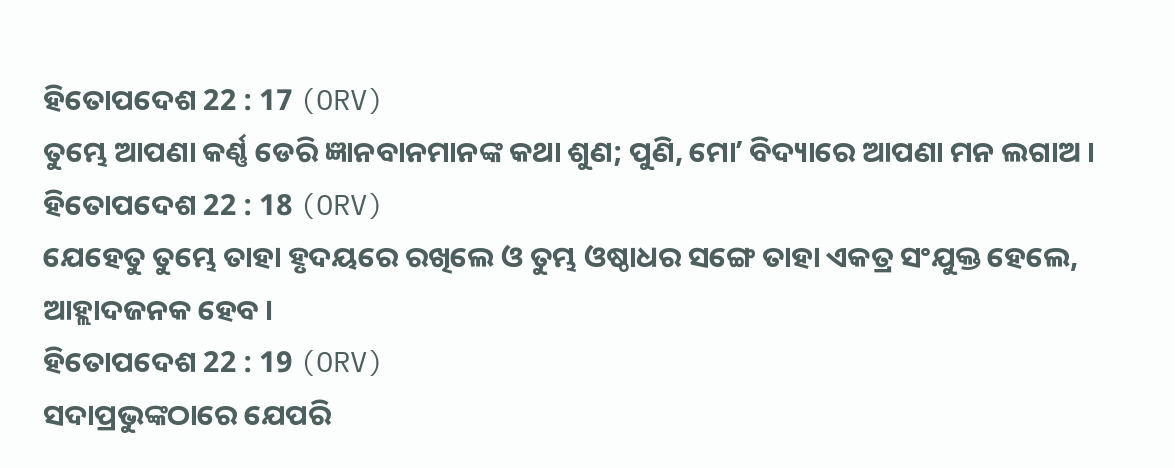ହିତୋପଦେଶ 22 : 17 (ORV)
ତୁମ୍ଭେ ଆପଣା କର୍ଣ୍ଣ ଡେରି ଜ୍ଞାନବାନମାନଙ୍କ କଥା ଶୁଣ; ପୁଣି, ମୋʼ ବିଦ୍ୟାରେ ଆପଣା ମନ ଲଗାଅ ।
ହିତୋପଦେଶ 22 : 18 (ORV)
ଯେହେତୁ ତୁମ୍ଭେ ତାହା ହୃଦୟରେ ରଖିଲେ ଓ ତୁମ୍ଭ ଓଷ୍ଠାଧର ସଙ୍ଗେ ତାହା ଏକତ୍ର ସଂଯୁକ୍ତ ହେଲେ, ଆହ୍ଲାଦଜନକ ହେବ ।
ହିତୋପଦେଶ 22 : 19 (ORV)
ସଦାପ୍ରଭୁଙ୍କଠାରେ ଯେପରି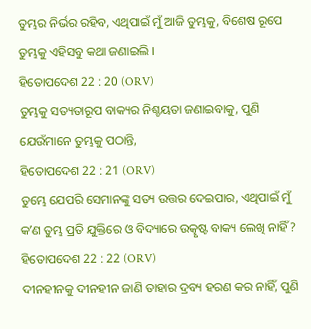ତୁମ୍ଭର ନିର୍ଭର ରହିବ, ଏଥିପାଇଁ ମୁଁ ଆଜି ତୁମ୍ଭକୁ, ବିଶେଷ ରୂପେ ତୁମ୍ଭକୁ ଏହିସବୁ କଥା ଜଣାଇଲି ।
ହିତୋପଦେଶ 22 : 20 (ORV)
ତୁମ୍ଭକୁ ସତ୍ୟତାରୂପ ବାକ୍ୟର ନିଶ୍ଚୟତା ଜଣାଇବାକୁ, ପୁଣି ଯେଉଁମାନେ ତୁମ୍ଭକୁ ପଠାନ୍ତି,
ହିତୋପଦେଶ 22 : 21 (ORV)
ତୁମ୍ଭେ ଯେପରି ସେମାନଙ୍କୁ ସତ୍ୟ ଉତ୍ତର ଦେଇପାର, ଏଥିପାଇଁ ମୁଁ କʼଣ ତୁମ୍ଭ ପ୍ରତି ଯୁକ୍ତିରେ ଓ ବିଦ୍ୟାରେ ଉତ୍କୃଷ୍ଟ ବାକ୍ୟ ଲେଖି ନାହିଁ?
ହିତୋପଦେଶ 22 : 22 (ORV)
ଦୀନହୀନକୁ ଦୀନହୀନ ଜାଣି ତାହାର ଦ୍ରବ୍ୟ ହରଣ କର ନାହିଁ, ପୁଣି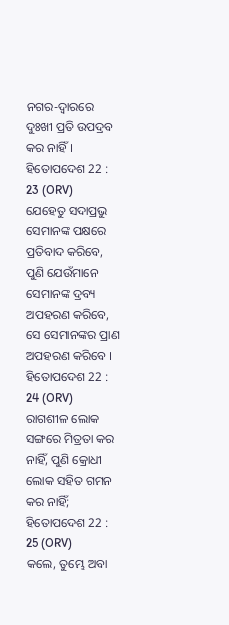ନଗର-ଦ୍ଵାରରେ ଦୁଃଖୀ ପ୍ରତି ଉପଦ୍ରବ କର ନାହିଁ ।
ହିତୋପଦେଶ 22 : 23 (ORV)
ଯେହେତୁ ସଦାପ୍ରଭୁ ସେମାନଙ୍କ ପକ୍ଷରେ ପ୍ରତିବାଦ କରିବେ, ପୁଣି ଯେଉଁମାନେ ସେମାନଙ୍କ ଦ୍ରବ୍ୟ ଅପହରଣ କରିବେ, ସେ ସେମାନଙ୍କର ପ୍ରାଣ ଅପହରଣ କରିବେ ।
ହିତୋପଦେଶ 22 : 24 (ORV)
ରାଗଶୀଳ ଲୋକ ସଙ୍ଗରେ ମିତ୍ରତା କର ନାହିଁ, ପୁଣି କ୍ରୋଧୀ ଲୋକ ସହିତ ଗମନ କର ନାହିଁ;
ହିତୋପଦେଶ 22 : 25 (ORV)
କଲେ, ତୁମ୍ଭେ ଅବା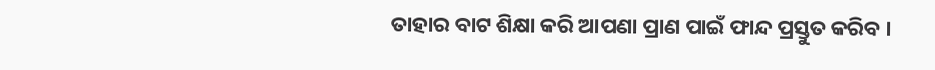ତାହାର ବାଟ ଶିକ୍ଷା କରି ଆପଣା ପ୍ରାଣ ପାଇଁ ଫାନ୍ଦ ପ୍ରସ୍ତୁତ କରିବ ।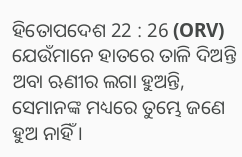ହିତୋପଦେଶ 22 : 26 (ORV)
ଯେଉଁମାନେ ହାତରେ ତାଳି ଦିଅନ୍ତି ଅବା ଋଣୀର ଲଗା ହୁଅନ୍ତି, ସେମାନଙ୍କ ମଧ୍ୟରେ ତୁମ୍ଭେ ଜଣେ ହୁଅ ନାହିଁ ।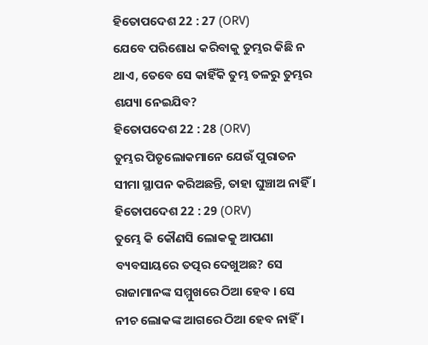ହିତୋପଦେଶ 22 : 27 (ORV)
ଯେବେ ପରିଶୋଧ କରିବାକୁ ତୁମ୍ଭର କିଛି ନ ଥାଏ, ତେବେ ସେ କାହିଁକି ତୁମ୍ଭ ତଳରୁ ତୁମ୍ଭର ଶଯ୍ୟା ନେଇଯିବ?
ହିତୋପଦେଶ 22 : 28 (ORV)
ତୁମ୍ଭର ପିତୃଲୋକମାନେ ଯେଉଁ ପୁରାତନ ସୀମା ସ୍ଥାପନ କରିଅଛନ୍ତି, ତାହା ଘୁଞ୍ଚାଅ ନାହିଁ ।
ହିତୋପଦେଶ 22 : 29 (ORV)
ତୁମ୍ଭେ କି କୌଣସି ଲୋକକୁ ଆପଣା ବ୍ୟବସାୟରେ ତତ୍ପର ଦେଖୁଅଛ? ସେ ରାଜାମାନଙ୍କ ସମ୍ମୁଖରେ ଠିଆ ହେବ । ସେ ନୀଚ ଲୋକଙ୍କ ଆଗରେ ଠିଆ ହେବ ନାହିଁ ।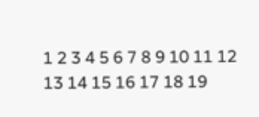1 2 3 4 5 6 7 8 9 10 11 12 13 14 15 16 17 18 19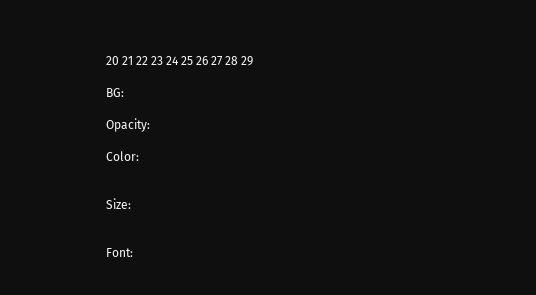20 21 22 23 24 25 26 27 28 29

BG:

Opacity:

Color:


Size:


Font: